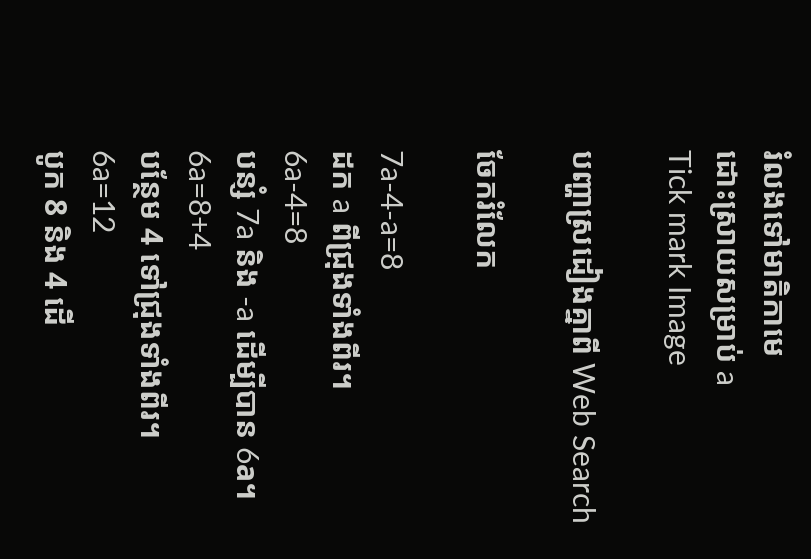រំលងទៅមាតិកាមេ
ដោះស្រាយសម្រាប់ a
Tick mark Image

បញ្ហាស្រដៀងគ្នាពី Web Search

ចែករំលែក

7a-4-a=8
ដក a ពីជ្រុងទាំងពីរ។
6a-4=8
បន្សំ 7a និង -a ដើម្បីបាន 6a។
6a=8+4
បន្ថែម 4 ទៅជ្រុងទាំងពីរ។
6a=12
បូក 8 និង 4 ដើ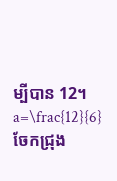ម្បីបាន 12។
a=\frac{12}{6}
ចែកជ្រុង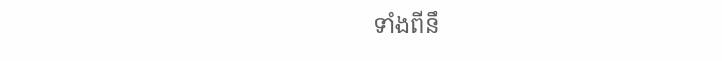ទាំងពីនឹ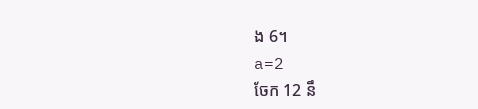ង 6។
a=2
ចែក 12 នឹ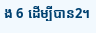ង 6 ដើម្បីបាន2។